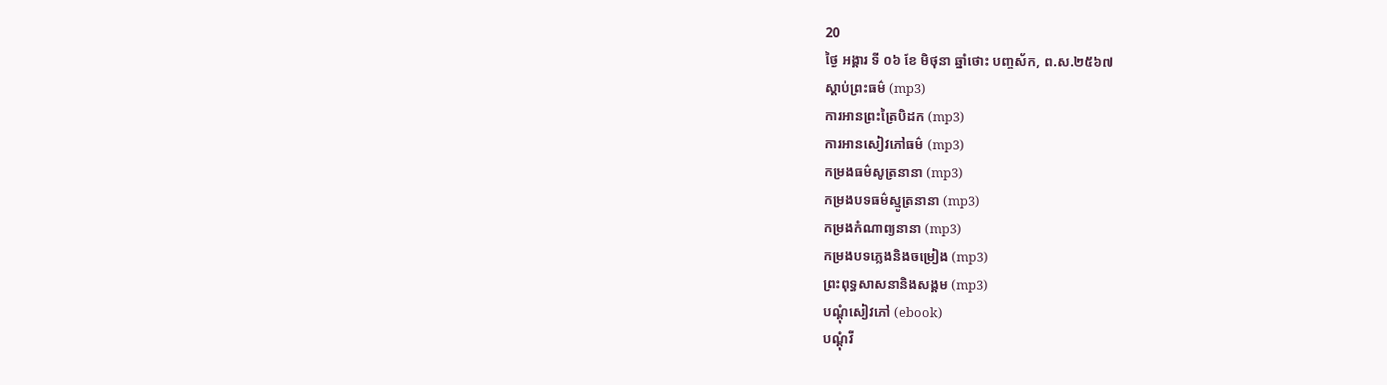20
ថ្ងៃ អង្គារ ទី ០៦ ខែ មិថុនា ឆ្នាំថោះ បញ្ចស័ក, ព.ស.២៥៦៧
ស្តាប់ព្រះធម៌ (mp3)
ការអានព្រះត្រៃបិដក (mp3)
ការអានសៀវភៅធម៌ (mp3)
កម្រងធម៌សូត្រនានា (mp3)
កម្រងបទធម៌ស្មូត្រនានា (mp3)
កម្រងកំណាព្យនានា (mp3)
កម្រងបទភ្លេងនិងចម្រៀង (mp3)
ព្រះពុទ្ធសាសនានិងសង្គម (mp3)
បណ្តុំសៀវភៅ (ebook)
បណ្តុំវី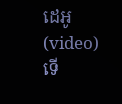ដេអូ (video)
ទើ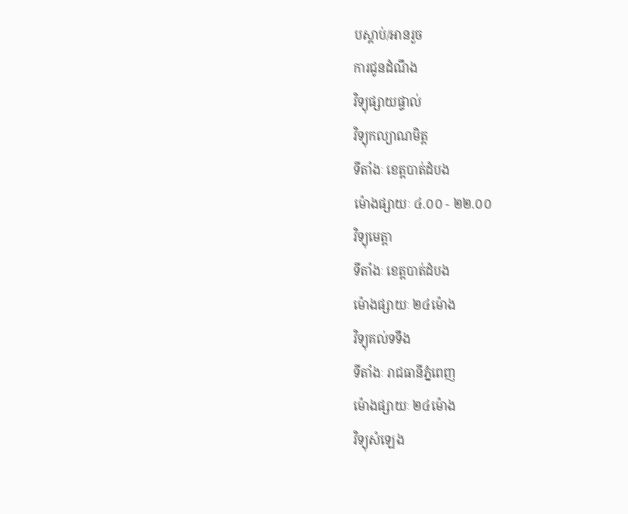បស្តាប់/អានរួច
ការជូនដំណឹង
វិទ្យុផ្សាយផ្ទាល់
វិទ្យុកល្យាណមិត្ត
ទីតាំងៈ ខេត្តបាត់ដំបង
ម៉ោងផ្សាយៈ ៤.០០ - ២២.០០
វិទ្យុមេត្តា
ទីតាំងៈ ខេត្តបាត់ដំបង
ម៉ោងផ្សាយៈ ២៤ម៉ោង
វិទ្យុគល់ទទឹង
ទីតាំងៈ រាជធានីភ្នំពេញ
ម៉ោងផ្សាយៈ ២៤ម៉ោង
វិទ្យុសំឡេង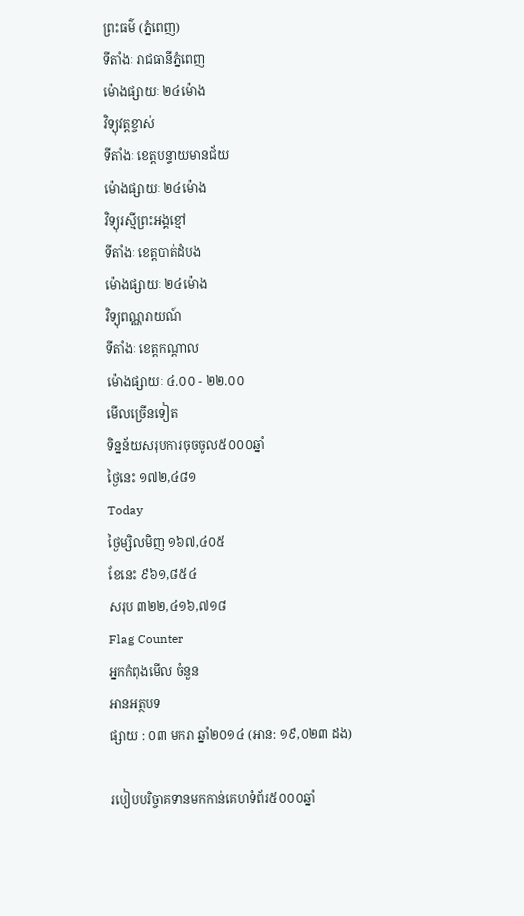ព្រះធម៌ (ភ្នំពេញ)
ទីតាំងៈ រាជធានីភ្នំពេញ
ម៉ោងផ្សាយៈ ២៤ម៉ោង
វិទ្យុវត្តខ្ចាស់
ទីតាំងៈ ខេត្តបន្ទាយមានជ័យ
ម៉ោងផ្សាយៈ ២៤ម៉ោង
វិទ្យុរស្មីព្រះអង្គខ្មៅ
ទីតាំងៈ ខេត្តបាត់ដំបង
ម៉ោងផ្សាយៈ ២៤ម៉ោង
វិទ្យុពណ្ណរាយណ៍
ទីតាំងៈ ខេត្តកណ្តាល
ម៉ោងផ្សាយៈ ៤.០០ - ២២.០០
មើលច្រើនទៀត
ទិន្នន័យសរុបការចុចចូល៥០០០ឆ្នាំ
ថ្ងៃនេះ ១៧២,៤៨១
Today
ថ្ងៃម្សិលមិញ ១៦៧,៤០៥
ខែនេះ ៩៦១,៨៥៤
សរុប ៣២២,៤១៦,៧១៨
Flag Counter
អ្នកកំពុងមើល ចំនួន
អានអត្ថបទ
ផ្សាយ : ០៣ មករា ឆ្នាំ២០១៤ (អាន: ១៩,០២៣ ដង)

របៀបបរិច្ចាគទានមកកាន់គេហទំព័រ៥០០០ឆ្នាំ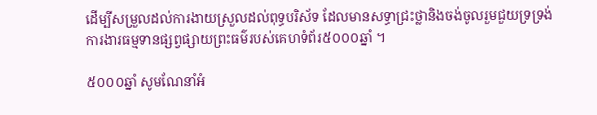ដើម្បីសម្រួលដល់ការងាយស្រួលដល់ពុទ្ធបរិស័ទ ដែលមានសទ្ធាជ្រះថ្លានិងចង់ចូលរួមជួយទ្រទ្រង់ការងារធម្មទានផ្សព្វផ្សាយព្រះធម៌របស់គេហទំព័រ៥០០០ឆ្នាំ ។

៥០០០ឆ្នាំ សូមណែនាំអំ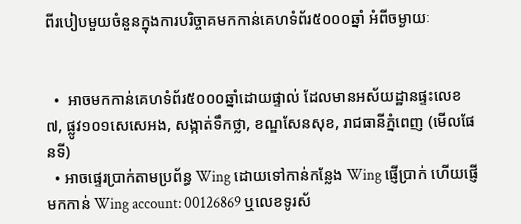ពីរបៀបមួយចំនួនក្នុងការបរិច្ចាគមកកាន់គេហទំព័រ៥០០០ឆ្នាំ អំពីចម្ងាយៈ


  •  អាចមកកាន់គេហទំព័រ៥០០០ឆ្នាំដោយផ្ទាល់ ដែលមានអស័យដ្ឋានផ្ទះលេខ ៧, ផ្លូវ១០១សេសេអង, សង្កាត់ទឹកថ្លា, ខណ្ឌសែនសុខ, រាជធានីភ្នំពេញ (មើលផែនទី)
  • អាចផ្ទេរប្រាក់តាមប្រព័ន្ធ Wing ដោយទៅកាន់កន្លែង Wing ផ្ញើប្រាក់ ហើយផ្ញើមកកាន់ Wing account: 00126869 ឬលេខទូរស័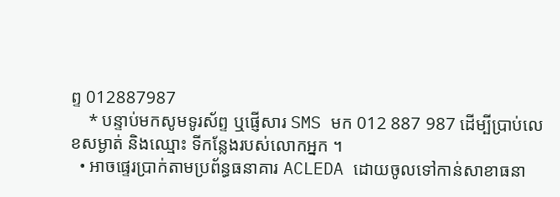ព្ទ 012887987
    * បន្ទាប់មកសូមទូរស័ព្ទ ឬផ្ញើសារ SMS មក 012 887 987 ដើម្បីប្រាប់លេខសម្ងាត់ និងឈ្មោះ ទីកន្លែងរបស់លោកអ្នក ។
  • អាចផ្ទេរប្រាក់តាមប្រព័ន្ធធនាគារ ACLEDA ដោយចូលទៅកាន់សាខាធនា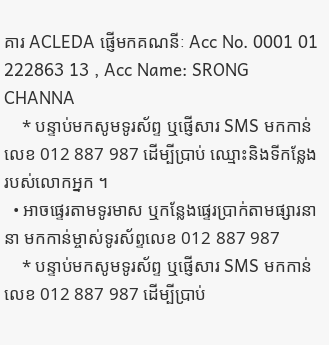គារ ACLEDA ផ្ញើមកគណនីៈ Acc No. 0001 01 222863 13 , Acc Name: SRONG CHANNA
    * បន្ទាប់មកសូមទូរស័ព្ទ ឬផ្ញើសារ SMS មកកាន់លេខ 012 887 987 ដើម្បីប្រាប់ ឈ្មោះនិងទីកន្លែងរបស់លោកអ្នក ។
  • អាចផ្ទេរតាមទូរមាស ឬកន្លែងផ្ទេរប្រាក់តាមផ្សារនានា មកកាន់ម្ចាស់ទូរស័ព្ទលេខ 012 887 987
    * បន្ទាប់មកសូមទូរស័ព្ទ ឬផ្ញើសារ SMS មកកាន់លេខ 012 887 987 ដើម្បីប្រាប់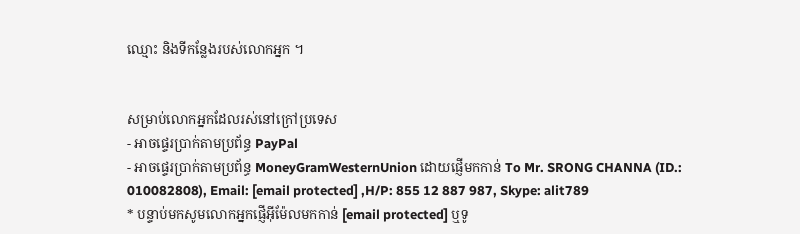ឈ្មោះ និងទីកន្លែងរបស់លោកអ្នក ។


សម្រាប់លោកអ្នកដែលរស់នៅក្រៅប្រទេស
- អាចផ្ទេរប្រាក់តាមប្រព័ន្ធ PayPal
- អាចផ្ទេរប្រាក់តាមប្រព័ន្ធ MoneyGramWesternUnion ដោយផ្ញើមកកាន់ To Mr. SRONG CHANNA (ID.: 010082808), Email: [email protected] ,H/P: 855 12 887 987, Skype: alit789
* បន្ទាប់មកសូមលោកអ្នកផ្ញើអ៊ីម៉ែលមកកាន់ [email protected] ឬទូ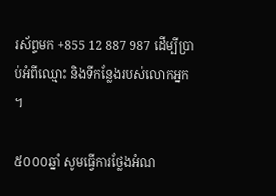រស័ព្ទមក +855 12 887 987 ដើម្បីប្រាប់អំពីឈ្មោះ និងទីកន្លែងរបស់លោកអ្នក ។

៥០០០ឆ្នាំ សូមធ្វើការថ្លែងអំណ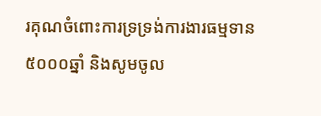រគុណចំពោះការទ្រទ្រង់ការងារធម្មទាន៥០០០ឆ្នាំ និងសូមចូល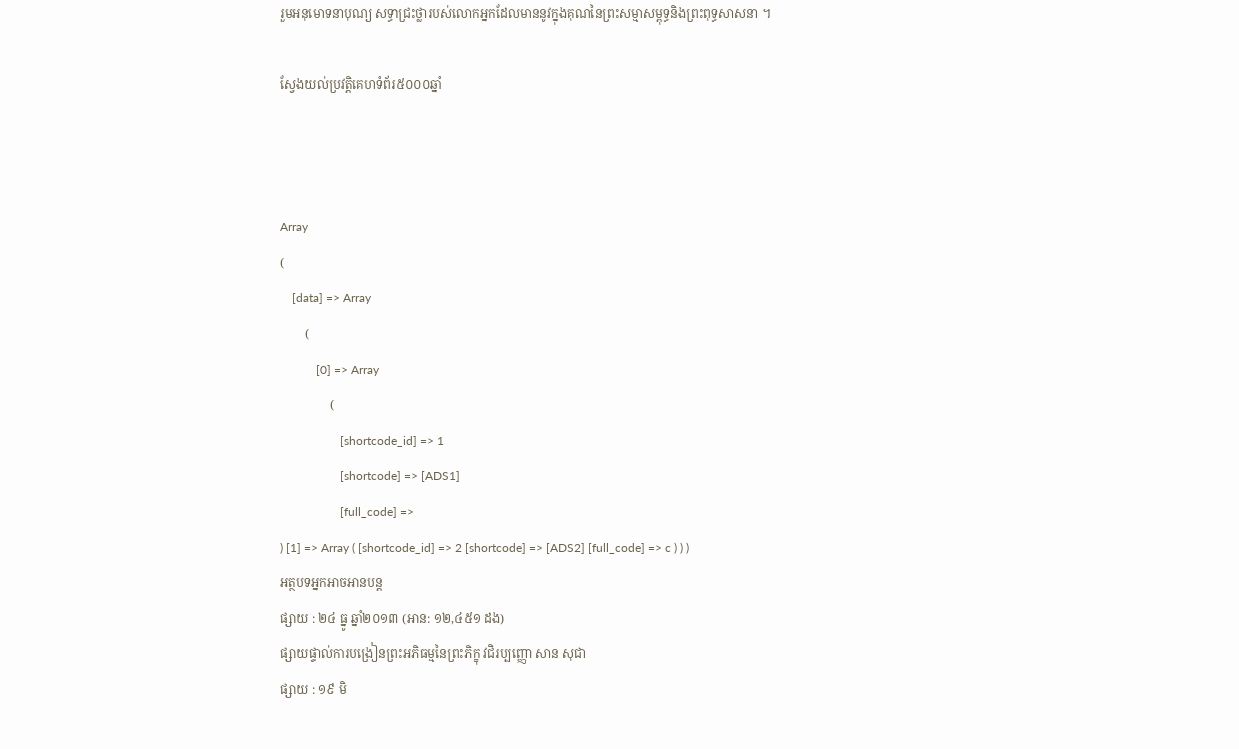រួមអនុមោទនាបុណ្យ សទ្ធាជ្រះថ្លារបស់លោកអ្នកដែលមាននូវក្នុងគុណនៃព្រះសម្មាសម្ពុទ្ធនិងព្រះពុទ្ធសាសនា ។

ស្វែងយល់ប្រវត្តិគេហទំព័រ៥០០០ឆ្នាំ



Array
(
    [data] => Array
        (
            [0] => Array
                (
                    [shortcode_id] => 1
                    [shortcode] => [ADS1]
                    [full_code] =>
) [1] => Array ( [shortcode_id] => 2 [shortcode] => [ADS2] [full_code] => c ) ) )
អត្ថបទអ្នកអាចអានបន្ត
ផ្សាយ : ២៤ ធ្នូ ឆ្នាំ២០១៣ (អាន: ១២,៤៥១ ដង)
ផ្សាយផ្ទាល់ការបង្រៀនព្រះអភិធម្មនៃព្រះភិក្ខុ វជិរប្បញ្ញោ សាន សុជា
ផ្សាយ : ១៩ មិ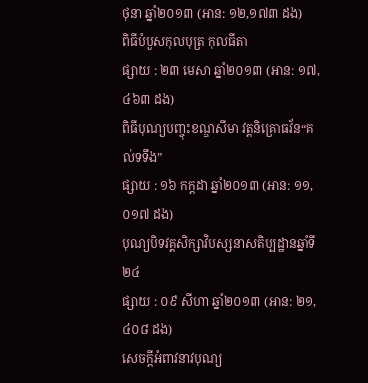ថុនា ឆ្នាំ២០១៣ (អាន: ១២,១៧៣ ដង)
ពិធីបំបួសកុលបុត្រ កុលធីតា
ផ្សាយ : ២៣ មេសា ឆ្នាំ២០១៣ (អាន: ១៧,៤៦៣ ដង)
ពិធីបុណ្យបញ្ចុះខណ្ឌសីមា វត្តនិគ្រោធវ័ន“គល់ទទឹង”
ផ្សាយ : ១៦ កក្តដា ឆ្នាំ២០១៣ (អាន: ១១,០១៧ ដង)
បុណ្យបិទវគ្គសិក្សាវិបស្សនាសតិប្បដ្ឋានឆ្នាំទី២៤
ផ្សាយ : ០៩ សីហា ឆ្នាំ២០១៣ (អាន: ២១,៤០៨ ដង)
សេចក្តីអំពាវនាវបុណ្យ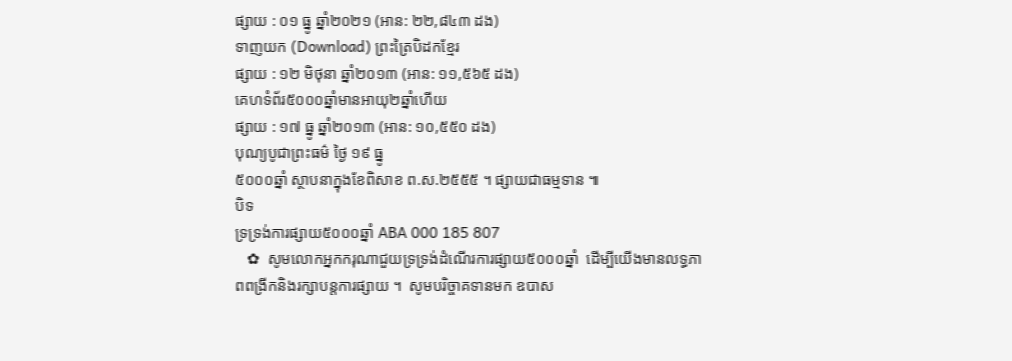ផ្សាយ : ០១ ធ្នូ ឆ្នាំ២០២១ (អាន: ២២,៨៤៣ ដង)
ទាញយក (Download) ព្រះត្រៃបិដកខ្មែរ
ផ្សាយ : ១២ មិថុនា ឆ្នាំ២០១៣ (អាន: ១១,៥៦៥ ដង)
គេហទំព័រ៥០០០ឆ្នាំមានអាយុ២ឆ្នាំហើយ
ផ្សាយ : ១៧ ធ្នូ ឆ្នាំ២០១៣ (អាន: ១០,៥៥០ ដង)
បុណ្យបូជាព្រះធម៌ ថ្ងៃ ១៩ ធ្នូ
៥០០០ឆ្នាំ ស្ថាបនាក្នុងខែពិសាខ ព.ស.២៥៥៥ ។ ផ្សាយជាធម្មទាន ៕
បិទ
ទ្រទ្រង់ការផ្សាយ៥០០០ឆ្នាំ ABA 000 185 807
   ✿  សូមលោកអ្នកករុណាជួយទ្រទ្រង់ដំណើរការផ្សាយ៥០០០ឆ្នាំ  ដើម្បីយើងមានលទ្ធភាពពង្រីកនិងរក្សាបន្តការផ្សាយ ។  សូមបរិច្ចាគទានមក ឧបាស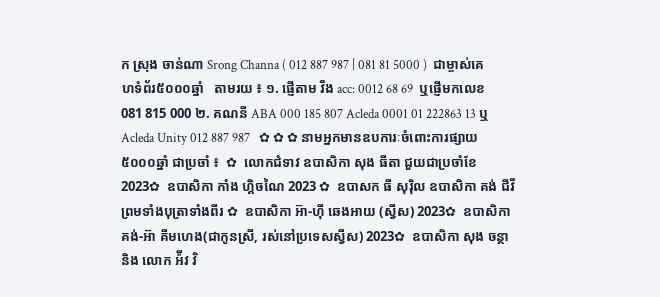ក ស្រុង ចាន់ណា Srong Channa ( 012 887 987 | 081 81 5000 )  ជាម្ចាស់គេហទំព័រ៥០០០ឆ្នាំ   តាមរយ ៖ ១. ផ្ញើតាម វីង acc: 0012 68 69  ឬផ្ញើមកលេខ 081 815 000 ២. គណនី ABA 000 185 807 Acleda 0001 01 222863 13 ឬ Acleda Unity 012 887 987   ✿ ✿ ✿ នាមអ្នកមានឧបការៈចំពោះការផ្សាយ៥០០០ឆ្នាំ ជាប្រចាំ ៖  ✿  លោកជំទាវ ឧបាសិកា សុង ធីតា ជួយជាប្រចាំខែ 2023✿  ឧបាសិកា កាំង ហ្គិចណៃ 2023 ✿  ឧបាសក ធី សុរ៉ិល ឧបាសិកា គង់ ជីវី ព្រមទាំងបុត្រាទាំងពីរ ✿  ឧបាសិកា អ៊ា-ហុី ឆេងអាយ (ស្វីស) 2023✿  ឧបាសិកា គង់-អ៊ា គីមហេង(ជាកូនស្រី, រស់នៅប្រទេសស្វីស) 2023✿  ឧបាសិកា សុង ចន្ថា និង លោក អ៉ីវ វិ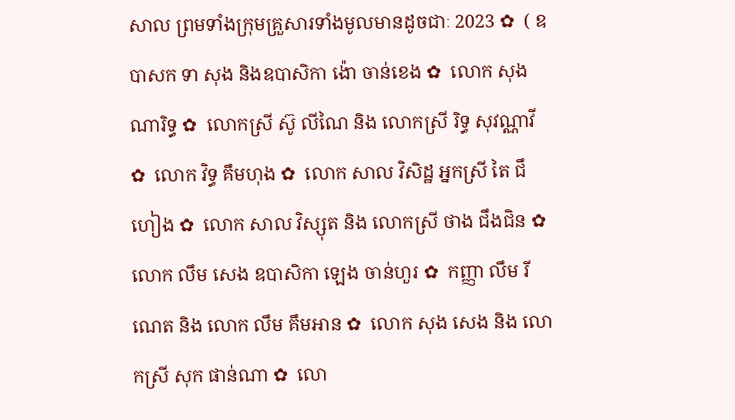សាល ព្រមទាំងក្រុមគ្រួសារទាំងមូលមានដូចជាៈ 2023 ✿  ( ឧបាសក ទា សុង និងឧបាសិកា ង៉ោ ចាន់ខេង ✿  លោក សុង ណារិទ្ធ ✿  លោកស្រី ស៊ូ លីណៃ និង លោកស្រី រិទ្ធ សុវណ្ណាវី  ✿  លោក វិទ្ធ គឹមហុង ✿  លោក សាល វិសិដ្ឋ អ្នកស្រី តៃ ជឹហៀង ✿  លោក សាល វិស្សុត និង លោកស្រី ថាង ជឹងជិន ✿  លោក លឹម សេង ឧបាសិកា ឡេង ចាន់ហួរ ✿  កញ្ញា លឹម រីណេត និង លោក លឹម គឹមអាន ✿  លោក សុង សេង និង លោកស្រី សុក ផាន់ណា ✿  លោ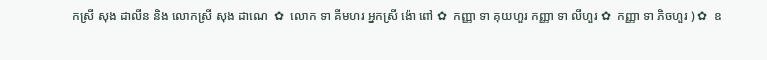កស្រី សុង ដាលីន និង លោកស្រី សុង ដាណេ  ✿  លោក ទា គីមហរ អ្នកស្រី ង៉ោ ពៅ ✿  កញ្ញា ទា គុយហួរ កញ្ញា ទា លីហួរ ✿  កញ្ញា ទា ភិចហួរ ) ✿  ឧ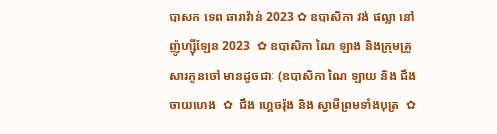បាសក ទេព ឆារាវ៉ាន់ 2023 ✿ ឧបាសិកា វង់ ផល្លា នៅញ៉ូហ្ស៊ីឡែន 2023  ✿ ឧបាសិកា ណៃ ឡាង និងក្រុមគ្រួសារកូនចៅ មានដូចជាៈ (ឧបាសិកា ណៃ ឡាយ និង ជឹង ចាយហេង  ✿  ជឹង ហ្គេចរ៉ុង និង ស្វាមីព្រមទាំងបុត្រ  ✿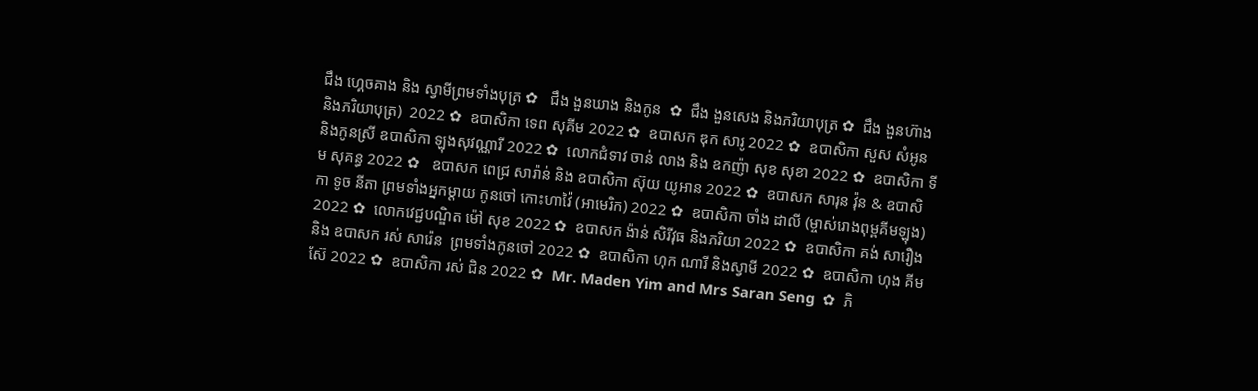ជឹង ហ្គេចគាង និង ស្វាមីព្រមទាំងបុត្រ ✿   ជឹង ងួនឃាង និងកូន  ✿  ជឹង ងួនសេង និងភរិយាបុត្រ ✿  ជឹង ងួនហ៊ាង និងភរិយាបុត្រ)  2022 ✿  ឧបាសិកា ទេព សុគីម 2022 ✿  ឧបាសក ឌុក សារូ 2022 ✿  ឧបាសិកា សួស សំអូន និងកូនស្រី ឧបាសិកា ឡុងសុវណ្ណារី 2022 ✿  លោកជំទាវ ចាន់ លាង និង ឧកញ៉ា សុខ សុខា 2022 ✿  ឧបាសិកា ទីម សុគន្ធ 2022 ✿   ឧបាសក ពេជ្រ សារ៉ាន់ និង ឧបាសិកា ស៊ុយ យូអាន 2022 ✿  ឧបាសក សារុន វ៉ុន & ឧបាសិកា ទូច នីតា ព្រមទាំងអ្នកម្តាយ កូនចៅ កោះហាវ៉ៃ (អាមេរិក) 2022 ✿  ឧបាសិកា ចាំង ដាលី (ម្ចាស់រោងពុម្ពគីមឡុង) 2022 ✿  លោកវេជ្ជបណ្ឌិត ម៉ៅ សុខ 2022 ✿  ឧបាសក ង៉ាន់ សិរីវុធ និងភរិយា 2022 ✿  ឧបាសិកា គង់ សារឿង និង ឧបាសក រស់ សារ៉េន  ព្រមទាំងកូនចៅ 2022 ✿  ឧបាសិកា ហុក ណារី និងស្វាមី 2022 ✿  ឧបាសិកា ហុង គីមស៊ែ 2022 ✿  ឧបាសិកា រស់ ជិន 2022 ✿  Mr. Maden Yim and Mrs Saran Seng  ✿  ភិ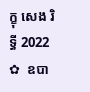ក្ខុ សេង រិទ្ធី 2022 ✿  ឧបា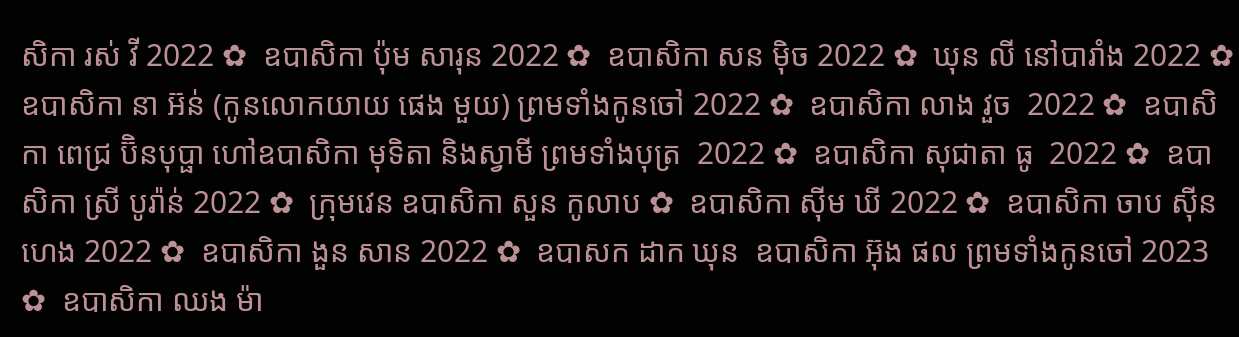សិកា រស់ វី 2022 ✿  ឧបាសិកា ប៉ុម សារុន 2022 ✿  ឧបាសិកា សន ម៉ិច 2022 ✿  ឃុន លី នៅបារាំង 2022 ✿  ឧបាសិកា នា អ៊ន់ (កូនលោកយាយ ផេង មួយ) ព្រមទាំងកូនចៅ 2022 ✿  ឧបាសិកា លាង វួច  2022 ✿  ឧបាសិកា ពេជ្រ ប៊ិនបុប្ផា ហៅឧបាសិកា មុទិតា និងស្វាមី ព្រមទាំងបុត្រ  2022 ✿  ឧបាសិកា សុជាតា ធូ  2022 ✿  ឧបាសិកា ស្រី បូរ៉ាន់ 2022 ✿  ក្រុមវេន ឧបាសិកា សួន កូលាប ✿  ឧបាសិកា ស៊ីម ឃី 2022 ✿  ឧបាសិកា ចាប ស៊ីនហេង 2022 ✿  ឧបាសិកា ងួន សាន 2022 ✿  ឧបាសក ដាក ឃុន  ឧបាសិកា អ៊ុង ផល ព្រមទាំងកូនចៅ 2023 ✿  ឧបាសិកា ឈង ម៉ា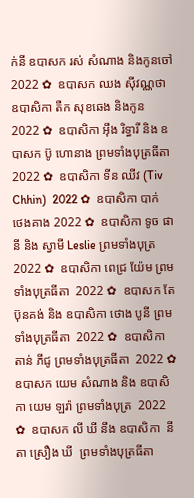ក់នី ឧបាសក រស់ សំណាង និងកូនចៅ  2022 ✿  ឧបាសក ឈង សុីវណ្ណថា ឧបាសិកា តឺក សុខឆេង និងកូន 2022 ✿  ឧបាសិកា អុឹង រិទ្ធារី និង ឧបាសក ប៊ូ ហោនាង ព្រមទាំងបុត្រធីតា  2022 ✿  ឧបាសិកា ទីន ឈីវ (Tiv Chhin)  2022 ✿  ឧបាសិកា បាក់ ថេងគាង 2022 ✿  ឧបាសិកា ទូច ផានី និង ស្វាមី Leslie ព្រមទាំងបុត្រ  2022 ✿  ឧបាសិកា ពេជ្រ យ៉ែម ព្រមទាំងបុត្រធីតា  2022 ✿  ឧបាសក តែ ប៊ុនគង់ និង ឧបាសិកា ថោង បូនី ព្រមទាំងបុត្រធីតា  2022 ✿  ឧបាសិកា តាន់ ភីជូ ព្រមទាំងបុត្រធីតា  2022 ✿  ឧបាសក យេម សំណាង និង ឧបាសិកា យេម ឡរ៉ា ព្រមទាំងបុត្រ  2022 ✿  ឧបាសក លី ឃី នឹង ឧបាសិកា  នីតា ស្រឿង ឃី  ព្រមទាំងបុត្រធីតា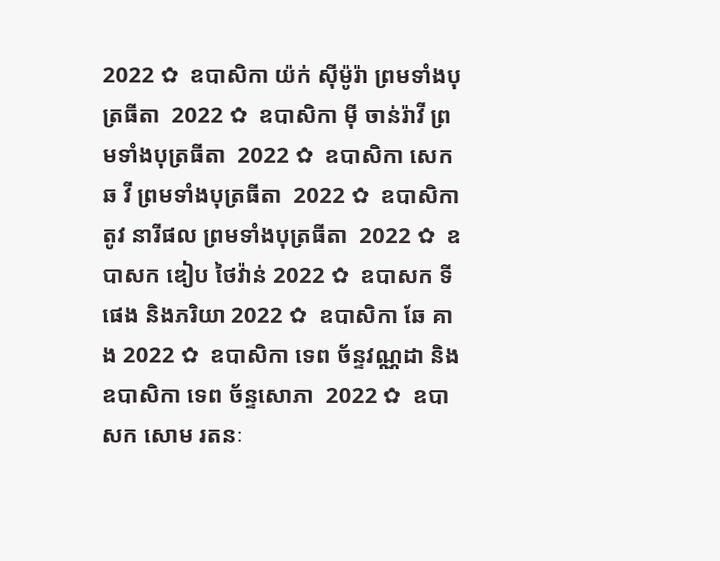2022 ✿  ឧបាសិកា យ៉ក់ សុីម៉ូរ៉ា ព្រមទាំងបុត្រធីតា  2022 ✿  ឧបាសិកា មុី ចាន់រ៉ាវី ព្រមទាំងបុត្រធីតា  2022 ✿  ឧបាសិកា សេក ឆ វី ព្រមទាំងបុត្រធីតា  2022 ✿  ឧបាសិកា តូវ នារីផល ព្រមទាំងបុត្រធីតា  2022 ✿  ឧបាសក ឌៀប ថៃវ៉ាន់ 2022 ✿  ឧបាសក ទី ផេង និងភរិយា 2022 ✿  ឧបាសិកា ឆែ គាង 2022 ✿  ឧបាសិកា ទេព ច័ន្ទវណ្ណដា និង ឧបាសិកា ទេព ច័ន្ទសោភា  2022 ✿  ឧបាសក សោម រតនៈ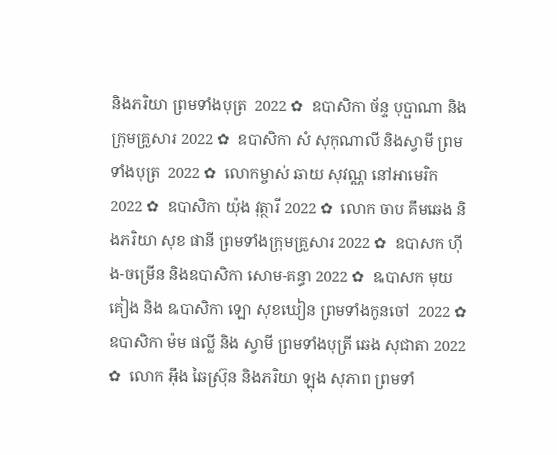និងភរិយា ព្រមទាំងបុត្រ  2022 ✿  ឧបាសិកា ច័ន្ទ បុប្ផាណា និងក្រុមគ្រួសារ 2022 ✿  ឧបាសិកា សំ សុកុណាលី និងស្វាមី ព្រមទាំងបុត្រ  2022 ✿  លោកម្ចាស់ ឆាយ សុវណ្ណ នៅអាមេរិក 2022 ✿  ឧបាសិកា យ៉ុង វុត្ថារី 2022 ✿  លោក ចាប គឹមឆេង និងភរិយា សុខ ផានី ព្រមទាំងក្រុមគ្រួសារ 2022 ✿  ឧបាសក ហ៊ីង-ចម្រើន និងឧបាសិកា សោម-គន្ធា 2022 ✿  ឩបាសក មុយ គៀង និង ឩបាសិកា ឡោ សុខឃៀន ព្រមទាំងកូនចៅ  2022 ✿  ឧបាសិកា ម៉ម ផល្លី និង ស្វាមី ព្រមទាំងបុត្រី ឆេង សុជាតា 2022 ✿  លោក អ៊ឹង ឆៃស្រ៊ុន និងភរិយា ឡុង សុភាព ព្រមទាំ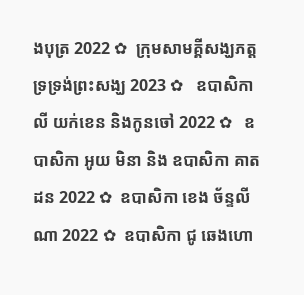ងបុត្រ 2022 ✿  ក្រុមសាមគ្គីសង្ឃភត្តទ្រទ្រង់ព្រះសង្ឃ 2023 ✿   ឧបាសិកា លី យក់ខេន និងកូនចៅ 2022 ✿   ឧបាសិកា អូយ មិនា និង ឧបាសិកា គាត ដន 2022 ✿  ឧបាសិកា ខេង ច័ន្ទលីណា 2022 ✿  ឧបាសិកា ជូ ឆេងហោ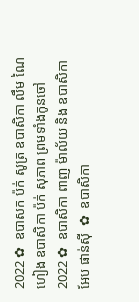2022 ✿  ឧបាសក ប៉ក់ សូត្រ ឧបាសិកា លឹម ណៃហៀង ឧបាសិកា ប៉ក់ សុភាព ព្រមទាំងកូនចៅ  2022 ✿  ឧបាសិកា ពាញ ម៉ាល័យ និង ឧបាសិកា អែប ផាន់ស៊ី  ✿  ឧបាសិកា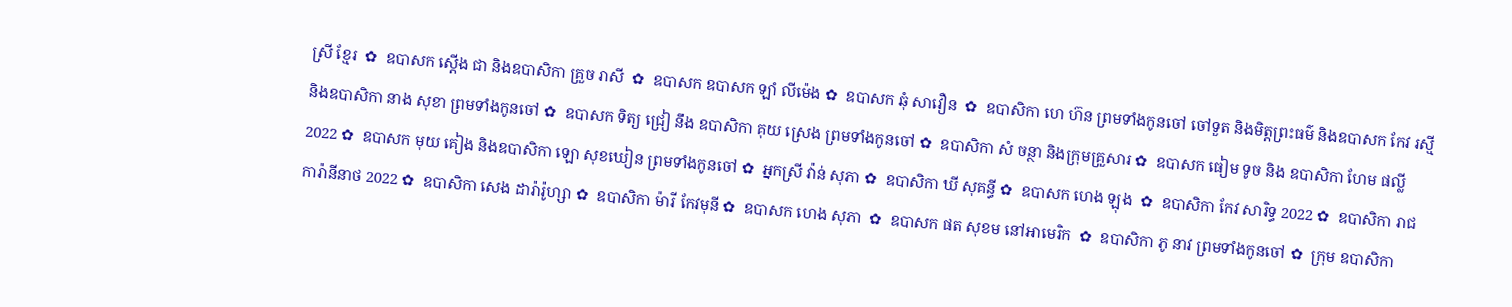ស្រី ខ្មែរ  ✿  ឧបាសក ស្តើង ជា និងឧបាសិកា គ្រួច រាសី  ✿  ឧបាសក ឧបាសក ឡាំ លីម៉េង ✿  ឧបាសក ឆុំ សាវឿន  ✿  ឧបាសិកា ហេ ហ៊ន ព្រមទាំងកូនចៅ ចៅទួត និងមិត្តព្រះធម៌ និងឧបាសក កែវ រស្មី និងឧបាសិកា នាង សុខា ព្រមទាំងកូនចៅ ✿  ឧបាសក ទិត្យ ជ្រៀ នឹង ឧបាសិកា គុយ ស្រេង ព្រមទាំងកូនចៅ ✿  ឧបាសិកា សំ ចន្ថា និងក្រុមគ្រួសារ ✿  ឧបាសក ធៀម ទូច និង ឧបាសិកា ហែម ផល្លី 2022 ✿  ឧបាសក មុយ គៀង និងឧបាសិកា ឡោ សុខឃៀន ព្រមទាំងកូនចៅ ✿  អ្នកស្រី វ៉ាន់ សុភា ✿  ឧបាសិកា ឃី សុគន្ធី ✿  ឧបាសក ហេង ឡុង  ✿  ឧបាសិកា កែវ សារិទ្ធ 2022 ✿  ឧបាសិកា រាជ ការ៉ានីនាថ 2022 ✿  ឧបាសិកា សេង ដារ៉ារ៉ូហ្សា ✿  ឧបាសិកា ម៉ារី កែវមុនី ✿  ឧបាសក ហេង សុភា  ✿  ឧបាសក ផត សុខម នៅអាមេរិក  ✿  ឧបាសិកា ភូ នាវ ព្រមទាំងកូនចៅ ✿  ក្រុម ឧបាសិកា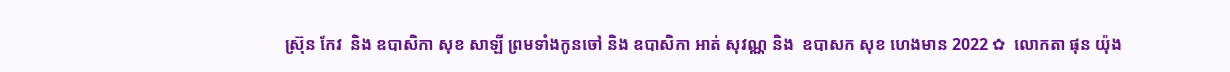ស្រ៊ុន កែវ  និង ឧបាសិកា សុខ សាឡី ព្រមទាំងកូនចៅ និង ឧបាសិកា អាត់ សុវណ្ណ និង  ឧបាសក សុខ ហេងមាន 2022 ✿  លោកតា ផុន យ៉ុង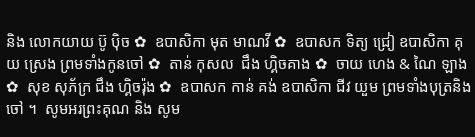និង លោកយាយ ប៊ូ ប៉ិច ✿  ឧបាសិកា មុត មាណវី ✿  ឧបាសក ទិត្យ ជ្រៀ ឧបាសិកា គុយ ស្រេង ព្រមទាំងកូនចៅ ✿  តាន់ កុសល  ជឹង ហ្គិចគាង ✿  ចាយ ហេង & ណៃ ឡាង ✿  សុខ សុភ័ក្រ ជឹង ហ្គិចរ៉ុង ✿  ឧបាសក កាន់ គង់ ឧបាសិកា ជីវ យួម ព្រមទាំងបុត្រនិង ចៅ ។  សូមអរព្រះគុណ និង សូម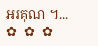អរគុណ ។...       ✿  ✿  ✿